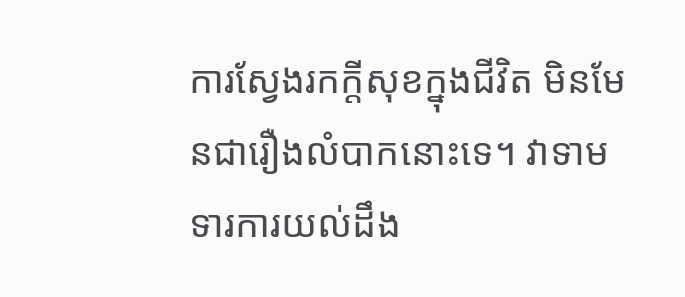ការស្វែងរកក្តីសុខក្នុងជីវិត មិនមែនជារឿងលំបាកនោះទេ។ វាទាមទារការយល់ដឹង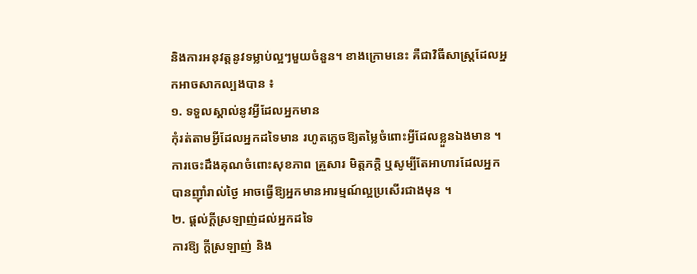និងការអនុវត្តនូវទម្លាប់ល្អៗមួយចំនួន។ ខាងក្រោមនេះ គឺជាវិធីសាស្ត្រដែលអ្នកអាចសាកល្បងបាន ៖
១. ទទួលស្គាល់នូវអ្វីដែលអ្នកមាន
កុំរត់តាមអ្វីដែលអ្នកដទៃមាន រហូតភ្លេចឱ្យតម្លៃចំពោះអ្វីដែលខ្លួនឯងមាន ។ ការចេះដឹងគុណចំពោះសុខភាព គ្រួសារ មិត្តភក្តិ ឬសូម្បីតែអាហារដែលអ្នកបានញ៉ាំរាល់ថ្ងៃ អាចធ្វើឱ្យអ្នកមានអារម្មណ៍ល្អប្រសើរជាងមុន ។
២. ផ្ដល់ក្ដីស្រឡាញ់ដល់អ្នកដទៃ
ការឱ្យ ក្ដីស្រឡាញ់ និង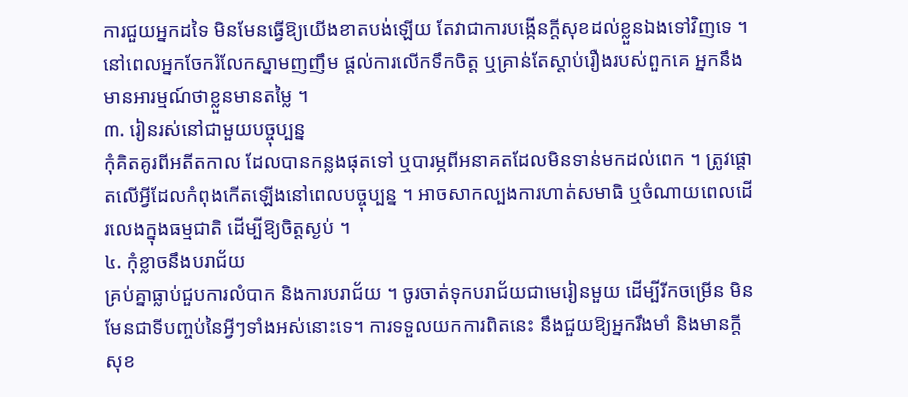ការជួយអ្នកដទៃ មិនមែនធ្វើឱ្យយើងខាតបង់ឡើយ តែវាជាការបង្កើនក្តីសុខដល់ខ្លួនឯងទៅវិញទេ ។ នៅពេលអ្នកចែករំលែកស្នាមញញឹម ផ្ដល់ការលើកទឹកចិត្ត ឬគ្រាន់តែស្ដាប់រឿងរបស់ពួកគេ អ្នកនឹងមានអារម្មណ៍ថាខ្លួនមានតម្លៃ ។
៣. រៀនរស់នៅជាមួយបច្ចុប្បន្ន
កុំគិតគូរពីអតីតកាល ដែលបានកន្លងផុតទៅ ឬបារម្ភពីអនាគតដែលមិនទាន់មកដល់ពេក ។ ត្រូវផ្ដោតលើអ្វីដែលកំពុងកើតឡើងនៅពេលបច្ចុប្បន្ន ។ អាចសាកល្បងការហាត់សមាធិ ឬចំណាយពេលដើរលេងក្នុងធម្មជាតិ ដើម្បីឱ្យចិត្តស្ងប់ ។
៤. កុំខ្លាចនឹងបរាជ័យ
គ្រប់គ្នាធ្លាប់ជួបការលំបាក និងការបរាជ័យ ។ ចូរចាត់ទុកបរាជ័យជាមេរៀនមួយ ដើម្បីរីកចម្រើន មិនមែនជាទីបញ្ចប់នៃអ្វីៗទាំងអស់នោះទេ។ ការទទួលយកការពិតនេះ នឹងជួយឱ្យអ្នករឹងមាំ និងមានក្ដីសុខ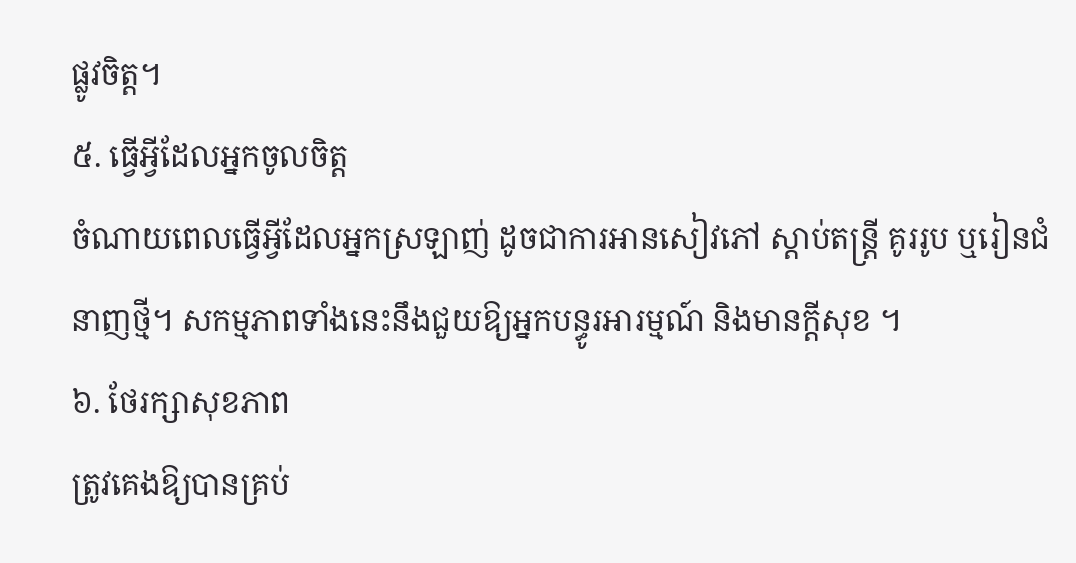ផ្លូវចិត្ត។
៥. ធ្វើអ្វីដែលអ្នកចូលចិត្ត
ចំណាយពេលធ្វើអ្វីដែលអ្នកស្រឡាញ់ ដូចជាការអានសៀវភៅ ស្ដាប់តន្ត្រី គូររូប ឬរៀនជំនាញថ្មី។ សកម្មភាពទាំងនេះនឹងជួយឱ្យអ្នកបន្ធូរអារម្មណ៍ និងមានក្ដីសុខ ។
៦. ថែរក្សាសុខភាព
ត្រូវគេងឱ្យបានគ្រប់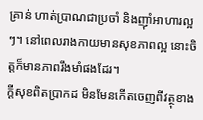គ្រាន់ ហាត់ប្រាណជាប្រចាំ និងញ៉ាំអាហារល្អៗ។ នៅពេលរាងកាយមានសុខភាពល្អ នោះចិត្តក៏មានភាពរឹងមាំផងដែរ។
ក្តីសុខពិតប្រាកដ មិនមែនកើតចេញពីវត្ថុខាង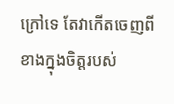ក្រៅទេ តែវាកើតចេញពីខាងក្នុងចិត្តរបស់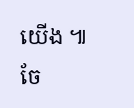យើង ៕
ចែ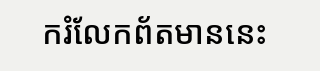ករំលែកព័តមាននេះ